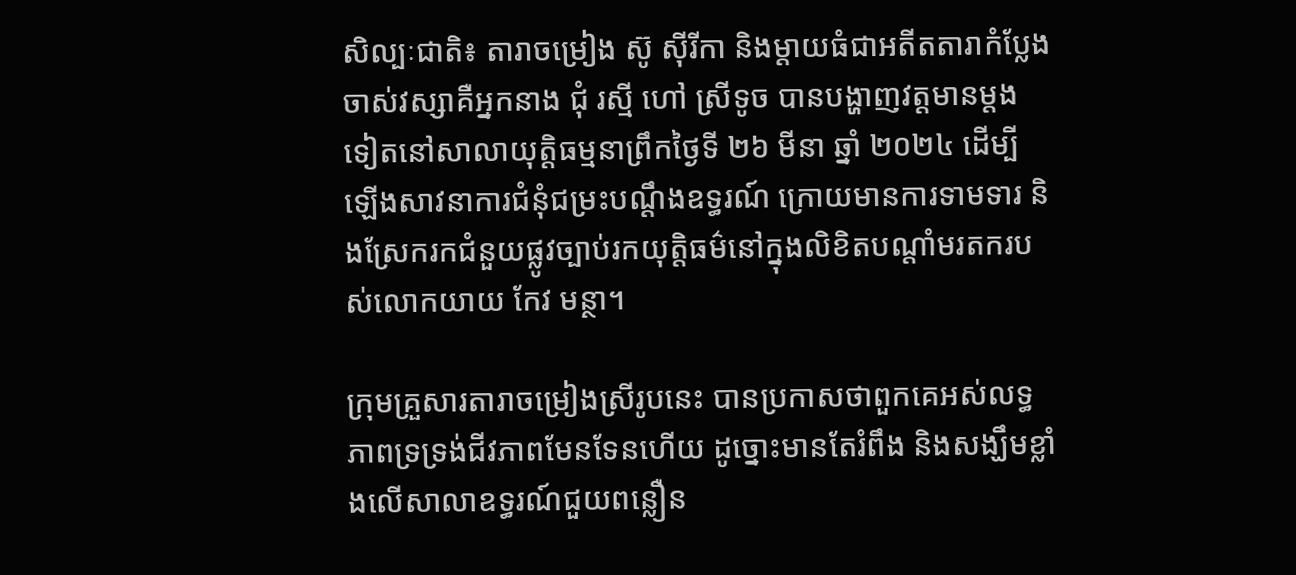សិល្បៈជាតិ៖ តារាចម្រៀង ស៊ូ ស៊ីរីកា និងម្ដាយធំជាអតីតតារាកំប្លែងចាស់វស្សាគឺអ្នកនាង ជុំ រស្មី ហៅ ស្រីទូច បានបង្ហាញវត្តមានម្ដងទៀតនៅសាលាយុត្តិធម្មនាព្រឹកថ្ងៃទី ២៦ មីនា ឆ្នាំ ២០២៤ ដើម្បីឡើងសាវនាការជំនុំជម្រះបណ្ដឹងឧទ្ធរណ៍ ក្រោយមានការទាមទារ និងស្រែករកជំនួយផ្លូវច្បាប់រកយុត្តិធម៌នៅក្នុងលិខិតបណ្តាំមរតករបស់លោកយាយ កែវ មន្ថា។

ក្រុមគ្រួសារតារាចម្រៀងស្រីរូបនេះ បានប្រកាសថាពួកគេអស់លទ្ធភាពទ្រទ្រង់ជីវភាពមែនទែនហើយ ដូច្នោះមានតែរំពឹង និងសង្ឃឹមខ្លាំងលើសាលាឧទ្ធរណ៍ជួយពន្លឿន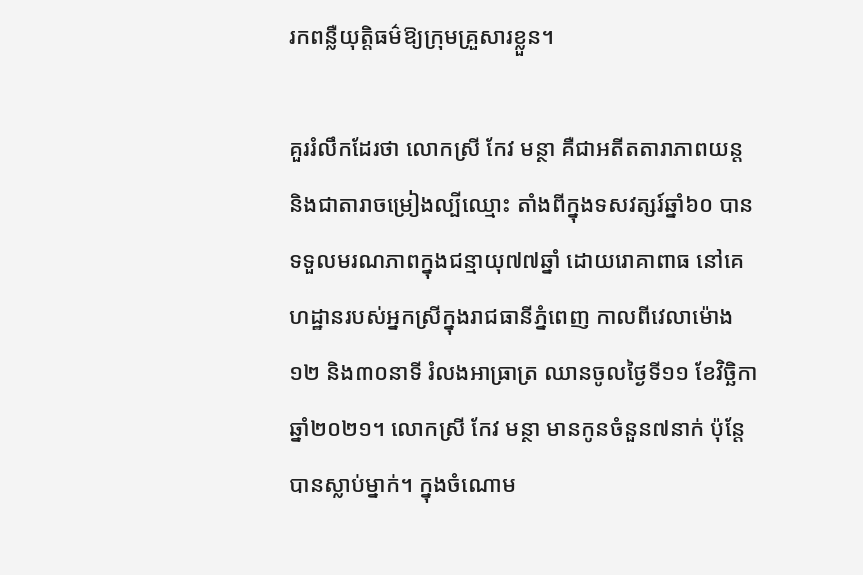រកពន្លឺយុត្តិធម៌ឱ្យក្រុមគ្រួសារខ្លួន។

គួររំលឹកដែរថា លោកស្រី កែវ មន្ថា គឺជាអតីតតារាភាពយន្ត និងជាតារាចម្រៀងល្បីឈ្មោះ តាំងពីក្នុងទសវត្សរ៍ឆ្នាំ៦០ បានទទួលមរណភាពក្នុងជន្មាយុ៧៧ឆ្នាំ ដោយរោគាពាធ នៅគេហដ្ឋានរបស់អ្នកស្រីក្នុងរាជធានីភ្នំពេញ កាលពីវេលាម៉ោង១២ និង៣០នាទី រំលងអាធ្រាត្រ ឈានចូលថ្ងៃទី១១ ខែវិច្ឆិកា ឆ្នាំ២០២១។ លោកស្រី កែវ មន្ថា មានកូនចំនួន៧នាក់ ប៉ុន្តែបានស្លាប់ម្នាក់។ ក្នុងចំណោម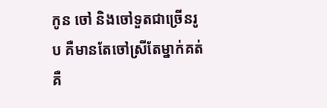កូន ចៅ និងចៅទួតជាច្រើនរូប គឺមានតែចៅស្រីតែម្នាក់គត់ គឺ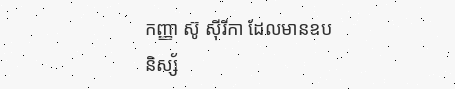កញ្ញា ស៊ូ ស៊ីរីកា ដែលមានឧបនិស្ស័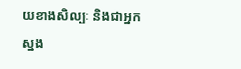យខាងសិល្បៈ និងជាអ្នកស្នង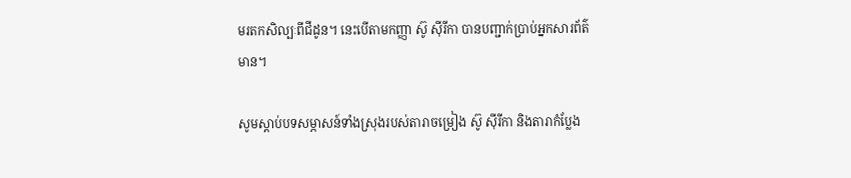មរតកសិល្បៈពីជីដូន។ នេះបើតាមកញ្ញា ស៊ូ ស៊ីរីកា បានបញ្ជាក់ប្រាប់អ្នកសារព័ត៌មាន។

សូមស្ដាប់បទសម្ភាសន៍ទាំងស្រុងរបស់តារាចម្រៀង ស៊ូ ស៊ីរីកា និងតារាកំប្លែង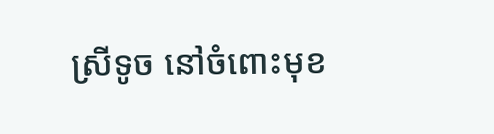ស្រីទូច នៅចំពោះមុខ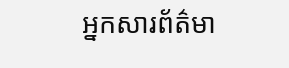អ្នកសារព័ត៌មា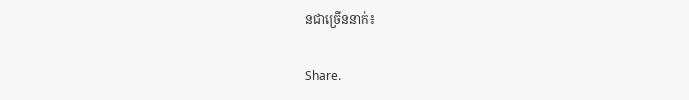នជាច្រើននាក់៖

Share.